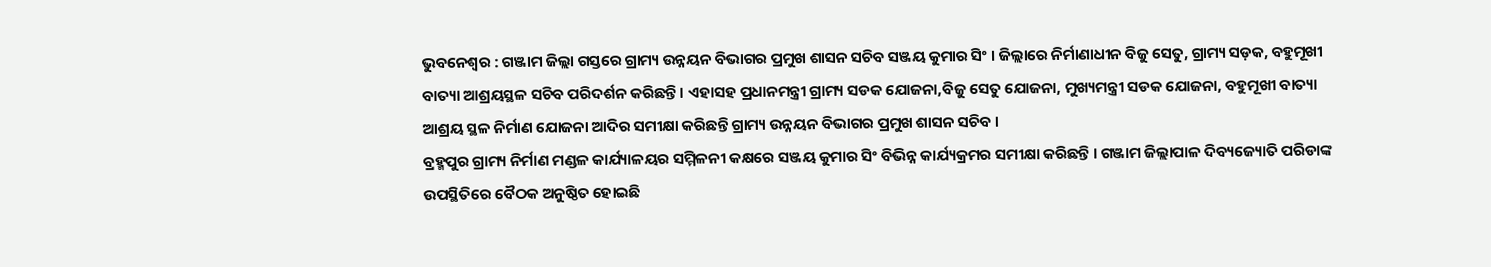ଭୁବନେଶ୍ବର : ଗଞ୍ଜାମ ଜିଲ୍ଲା ଗସ୍ତରେ ଗ୍ରାମ୍ୟ ଉନ୍ନୟନ ବିଭାଗର ପ୍ରମୁଖ ଶାସନ ସଚିବ ସଞ୍ଜୟ କୁମାର ସିଂ । ଜିଲ୍ଲାରେ ନିର୍ମାଣାଧୀନ ବିଜୁ ସେତୁ, ଗ୍ରାମ୍ୟ ସଡ଼କ, ବହୁମୂଖୀ ବାତ୍ୟା ଆଶ୍ରୟସ୍ଥଳ ସଚିବ ପରିଦର୍ଶନ କରିଛନ୍ତି । ଏହାସହ ପ୍ରଧାନମନ୍ତ୍ରୀ ଗ୍ରାମ୍ୟ ସଡକ ଯୋଜନା,ବିଜୁ ସେତୁ ଯୋଜନା, ମୁଖ୍ୟମନ୍ତ୍ରୀ ସଡକ ଯୋଜନା, ବହୁମୂଖୀ ବାତ୍ୟା ଆଶ୍ରୟ ସ୍ଥଳ ନିର୍ମାଣ ଯୋଜନା ଆଦିର ସମୀକ୍ଷା କରିଛନ୍ତି ଗ୍ରାମ୍ୟ ଉନ୍ନୟନ ବିଭାଗର ପ୍ରମୁଖ ଶାସନ ସଚିବ ।
ବ୍ରହ୍ମପୁର ଗ୍ରାମ୍ୟ ନିର୍ମାଣ ମଣ୍ଡଳ କାର୍ଯ୍ୟାଳୟର ସମ୍ମିଳନୀ କକ୍ଷରେ ସଞ୍ଜୟ କୁମାର ସିଂ ବିଭିନ୍ନ କାର୍ଯ୍ୟକ୍ରମର ସମୀକ୍ଷା କରିଛନ୍ତି । ଗଞ୍ଜାମ ଜିଲ୍ଲାପାଳ ଦିବ୍ୟଜ୍ୟୋତି ପରିଡାଙ୍କ ଉପସ୍ଥିତିରେ ବୈଠକ ଅନୁଷ୍ଠିତ ହୋଇଛି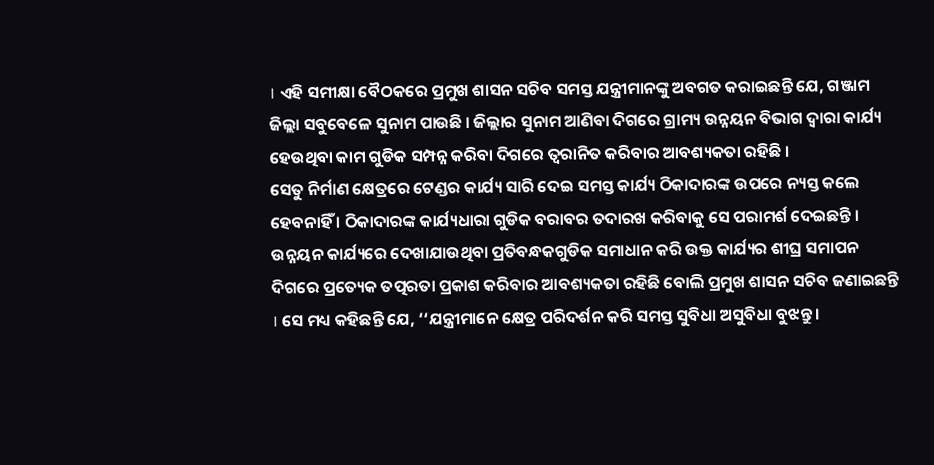। ଏହି ସମୀକ୍ଷା ବୈଠକରେ ପ୍ରମୁଖ ଶାସନ ସଚିବ ସମସ୍ତ ଯନ୍ତ୍ରୀମାନଙ୍କୁ ଅବଗତ କରାଇଛନ୍ତି ଯେ, ଗଞ୍ଜାମ ଜିଲ୍ଲା ସବୁବେଳେ ସୁନାମ ପାଉଛି । ଜିଲ୍ଲାର ସୁନାମ ଆଣିବା ଦିଗରେ ଗ୍ରାମ୍ୟ ଉନ୍ନୟନ ବିଭାଗ ଦ୍ଵାରା କାର୍ଯ୍ୟ ହେଉଥିବା କାମ ଗୁଡିକ ସମ୍ପନ୍ନ କରିବା ଦିଗରେ ତ୍ବରାନିତ କରିବାର ଆବଶ୍ୟକତା ରହିଛି ।
ସେତୁ ନିର୍ମାଣ କ୍ଷେତ୍ରରେ ଟେଣ୍ଡର କାର୍ଯ୍ୟ ସାରି ଦେଇ ସମସ୍ତ କାର୍ଯ୍ୟ ଠିକାଦାରଙ୍କ ଉପରେ ନ୍ୟସ୍ତ କଲେ ହେବନାହିଁ । ଠିକାଦାରଙ୍କ କାର୍ଯ୍ୟଧାରା ଗୁଡିକ ବରାବର ତଦାରଖ କରିବାକୁ ସେ ପରାମର୍ଶ ଦେଇଛନ୍ତି । ଉନ୍ନୟନ କାର୍ଯ୍ୟରେ ଦେଖାଯାଉଥିବା ପ୍ରତିବନ୍ଧକଗୁଡିକ ସମାଧାନ କରି ଉକ୍ତ କାର୍ଯ୍ୟର ଶୀଘ୍ର ସମାପନ ଦିଗରେ ପ୍ରତ୍ୟେକ ତତ୍ପରତା ପ୍ରକାଶ କରିବାର ଆବଶ୍ୟକତା ରହିଛି ବୋଲି ପ୍ରମୁଖ ଶାସନ ସଚିବ ଜଣାଇଛନ୍ତି । ସେ ମଧ୍ୟ କହିଛନ୍ତି ଯେ, ‘‘ଯନ୍ତ୍ରୀମାନେ କ୍ଷେତ୍ର ପରିଦର୍ଶନ କରି ସମସ୍ତ ସୁବିଧା ଅସୁବିଧା ବୁଝନ୍ତୁ ।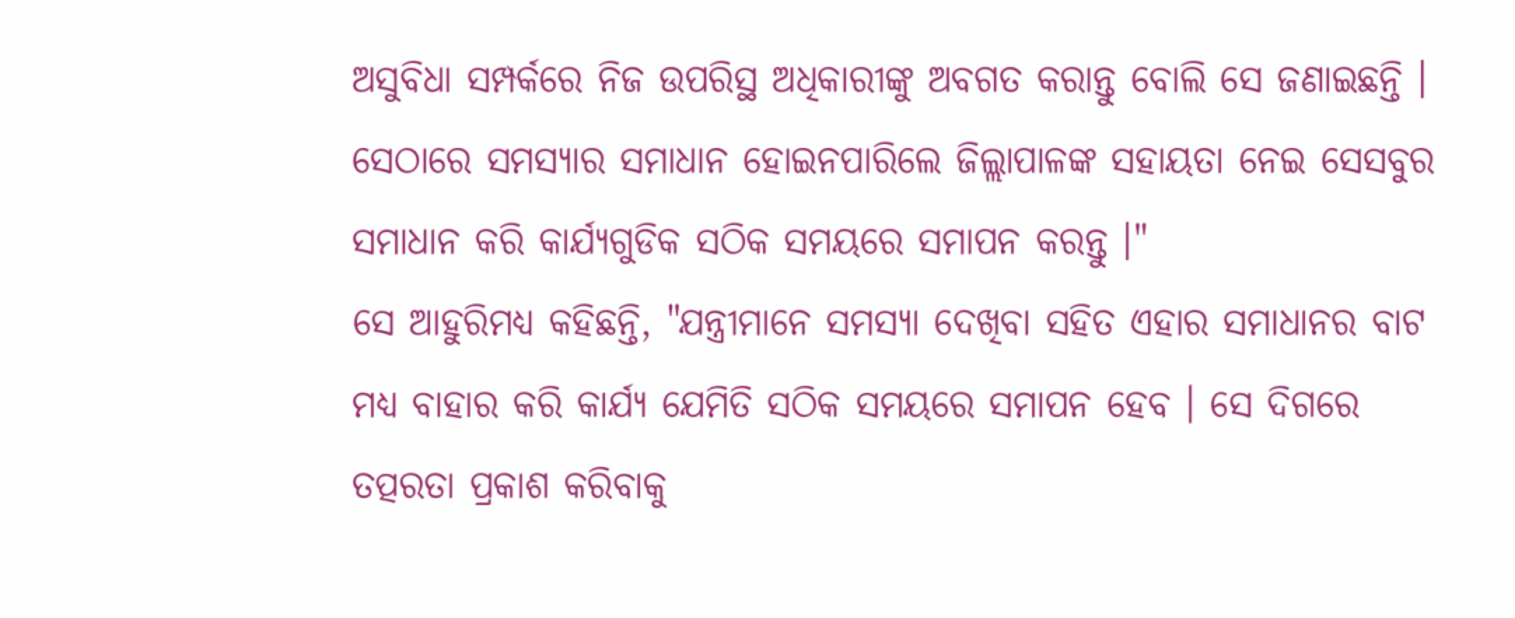ଅସୁବିଧା ସମ୍ପର୍କରେ ନିଜ ଉପରିସ୍ଥ ଅଧିକାରୀଙ୍କୁ ଅବଗତ କରାନ୍ତୁ ବୋଲି ସେ ଜଣାଇଛନ୍ତି । ସେଠାରେ ସମସ୍ୟାର ସମାଧାନ ହୋଇନପାରିଲେ ଜିଲ୍ଲାପାଳଙ୍କ ସହାୟତା ନେଇ ସେସବୁର ସମାଧାନ କରି କାର୍ଯ୍ୟଗୁଡିକ ସଠିକ ସମୟରେ ସମାପନ କରନ୍ତୁ ।"
ସେ ଆହୁରିମଧ୍ୟ କହିଛନ୍ତି, "ଯନ୍ତ୍ରୀମାନେ ସମସ୍ୟା ଦେଖିବା ସହିତ ଏହାର ସମାଧାନର ବାଟ ମଧ୍ୟ ବାହାର କରି କାର୍ଯ୍ୟ ଯେମିତି ସଠିକ ସମୟରେ ସମାପନ ହେବ । ସେ ଦିଗରେ ତତ୍ପରତା ପ୍ରକାଶ କରିବାକୁ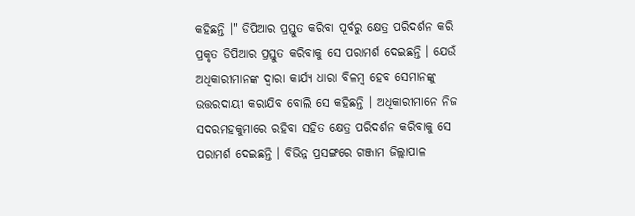କହିଛନ୍ତି ।" ଡିପିଆର ପ୍ରସ୍ତୁତ କରିବା ପୂର୍ବରୁ କ୍ଷେତ୍ର ପରିଦର୍ଶନ କରି ପ୍ରକୃତ ଡିପିଆର ପ୍ରସ୍ତୁତ କରିବାକୁ ସେ ପରାମର୍ଶ ଦେଇଛନ୍ତି । ଯେଉଁ ଅଧିକାରୀମାନଙ୍କ ଦ୍ଵାରା କାର୍ଯ୍ୟ ଧାରା ବିଳମ୍ବ ହେବ ସେମାନଙ୍କୁ ଉତ୍ତରଦାୟୀ କରାଯିବ ବୋଲି ସେ କହିଛନ୍ତି । ଅଧିକାରୀମାନେ ନିଜ ସଦରମହକୁମାରେ ରହିବା ସହିତ କ୍ଷେତ୍ର ପରିଦର୍ଶନ କରିବାକୁ ସେ ପରାମର୍ଶ ଦେଇଛନ୍ତି । ବିଭିନ୍ନ ପ୍ରସଙ୍ଗରେ ଗଞ୍ଜାମ ଜିଲ୍ଲାପାଳ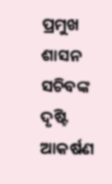ପ୍ରମୁଖ ଶାସନ ସଚିବଙ୍କ ଦୃଷ୍ଟି ଆକର୍ଷଣ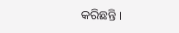କରିଛନ୍ତି ।